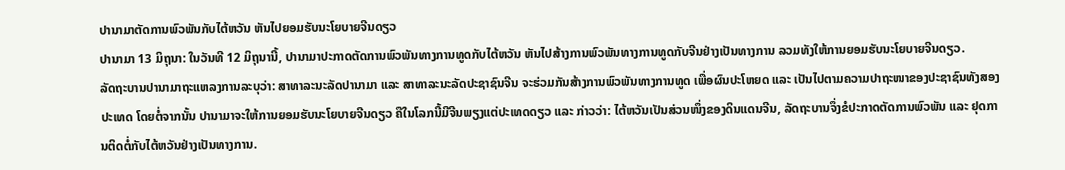ປານາມາຕັດການພົວພັນກັບໄຕ້ຫວັນ ຫັນໄປຍອມຮັບນະໂຍບາຍຈີນດຽວ
ປານາມາ 13 ມິຖຸນາ: ໃນວັນທີ 12 ມິຖຸນານີ້, ປານາມາປະກາດຕັດການພົວພັນທາງການທູດກັບໄຕ້ຫວັນ ຫັນໄປສ້າງການພົວພັນທາງການທູດກັບຈີນຢ່າງເປັນທາງການ ລວມທັງໃຫ້ການຍອມຮັບນະໂຍບາຍຈີນດຽວ.
ລັດຖະບານປານາມາຖະແຫລງການລະບຸວ່າ: ສາທາລະນະລັດປານາມາ ແລະ ສາທາລະນະລັດປະຊາຊົນຈີນ ຈະຮ່ວມກັນສ້າງການພົວພັນທາງການທູດ ເພື່ອຜົນປະໂຫຍດ ແລະ ເປັນໄປຕາມຄວາມປາຖະໜາຂອງປະຊາຊົນທັງສອງປະເທດ ໂດຍຕໍ່ຈາກນັ້ນ ປານາມາຈະໃຫ້ການຍອມຮັບນະໂຍບາຍຈີນດຽວ ຄືໃນໂລກນີ້ມີຈີນພຽງແຕ່ປະເທດດຽວ ແລະ ກ່າວວ່າ: ໄຕ້ຫວັນເປັນສ່ວນໜຶ່ງຂອງດິນແດນຈີນ, ລັດຖະບານຈຶ່ງຂໍປະກາດຕັດການພົວພັນ ແລະ ຢຸດການຕິດຕໍ່ກັບໄຕ້ຫວັນຢ່າງເປັນທາງການ.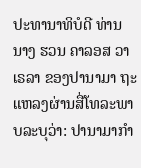ປະທານາທິບໍດີ ທ່ານນາງ ຮວນ ຄາລອສ ວາເຣລາ ຂອງປານາມາ ຖະແຫລງຜ່ານສື່ໂທລະພາບລະບຸວ່າ: ປານາມາກຳ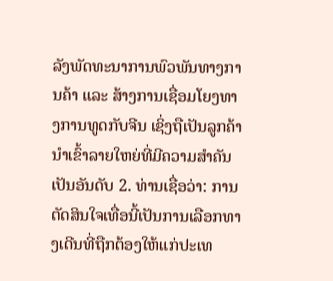ລັງພັດທະນາການພົວພັນທາງການຄ້າ ແລະ ສ້າງການເຊື່ອມໂຍງທາງການທູດກັບຈີນ ເຊິ່ງຖືເປັນລູກຄ້ານຳເຂົ້າລາຍໃຫຍ່ທີ່ມີຄວາມສຳຄັນເປັນອັນດັບ 2. ທ່ານເຊື່ອວ່າ: ການຕັດສິນໃຈເທື່ອນີ້ເປັນການເລືອກທາງເດີນທີ່ຖືກຕ້ອງໃຫ້ແກ່ປະເທ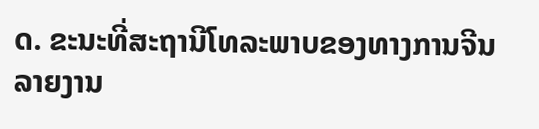ດ. ຂະນະທີ່ສະຖານີໂທລະພາບຂອງທາງການຈີນລາຍງານ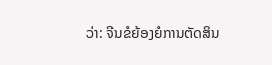ວ່າ: ຈີນຂໍຍ້ອງຍໍການຕັດສິນ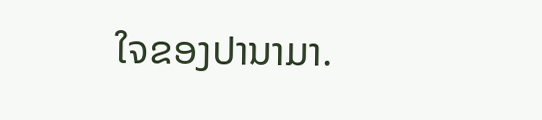ໃຈຂອງປານາມາ.